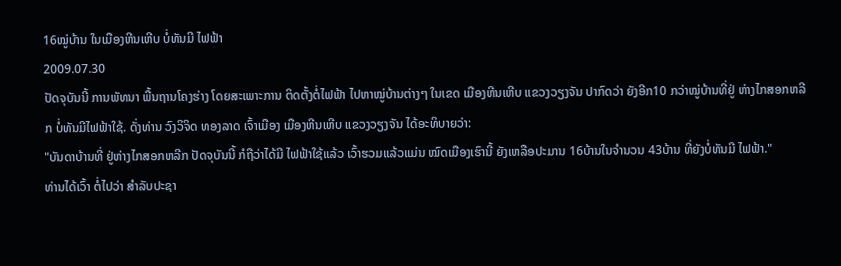16ໝູ່ບ້ານ ໃນເມືອງຫີນເຫີບ ບໍ່ທັນມີ ໄຟຟ້າ
2009.07.30
ປັດຈຸບັນນີ້ ການພັທນາ ພື້ນຖານໂຄງຮ່າງ ໂດຍສະເພາະການ ຕິດຕັ້ງຕໍ່ໄຟຟ້າ ໄປຫາໝູ່ບ້ານຕ່າງໆ ໃນເຂດ ເມືອງຫີນເຫີບ ແຂວງວຽງຈັນ ປາກົດວ່າ ຍັງອີກ10 ກວ່າໝູ່ບ້ານທີ່ຢູ່ ຫ່າງໄກສອກຫລີກ ບໍ່ທັນມີໄຟຟ້າໃຊ້. ດັ່ງທ່ານ ວົງວິຈິດ ທອງລາດ ເຈົ້າເມືອງ ເມືອງຫີນເຫີບ ແຂວງວຽງຈັນ ໄດ້ອະທິບາຍວ່າ:
"ບັນດາບ້ານທີ່ ຢູ່ຫ່າງໄກສອກຫລີກ ປັດຈຸບັນນີ້ ກໍຖືວ່າໄດ້ມີ ໄຟຟ້າໃຊ້ແລ້ວ ເວົ້າຮວມແລ້ວແມ່ນ ໝົດເມືອງເຮົານີ້ ຍັງເຫລືອປະມານ 16ບ້ານໃນຈຳນວນ 43ບ້ານ ທີ່ຍັງບໍ່ທັນມີ ໄຟຟ້າ."
ທ່ານໄດ້ເວົ້າ ຕໍ່ໄປວ່າ ສຳລັບປະຊາ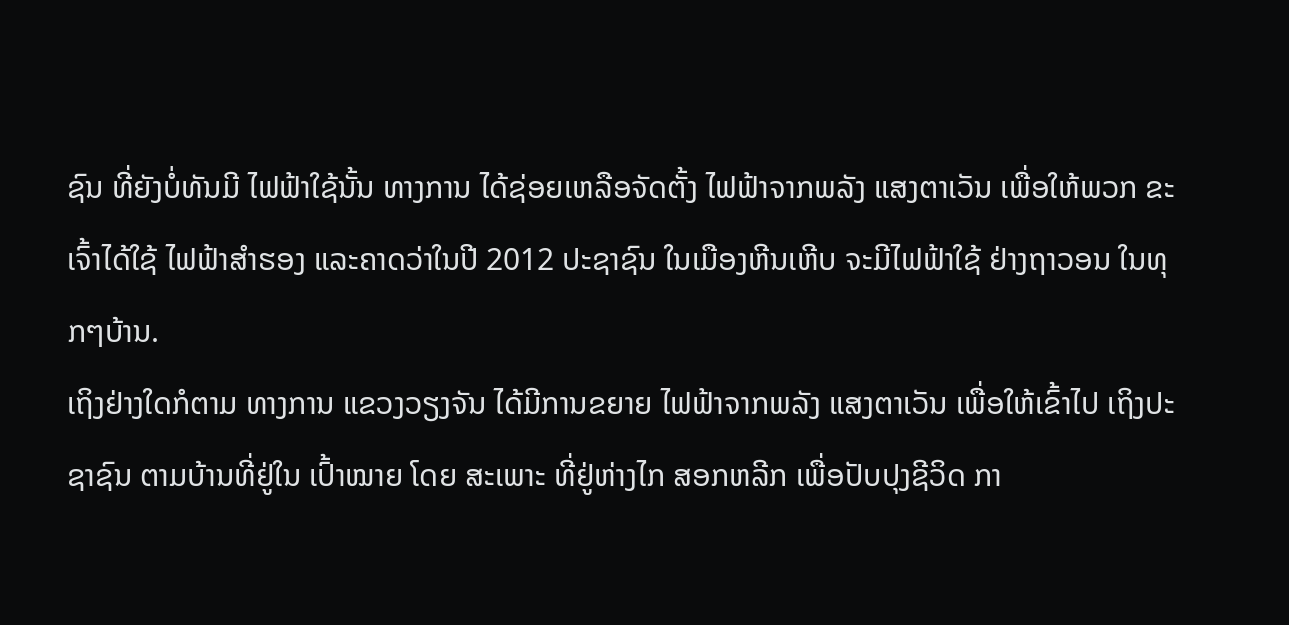ຊົນ ທີ່ຍັງບໍ່ທັນມີ ໄຟຟ້າໃຊ້ນັ້ນ ທາງການ ໄດ້ຊ່ອຍເຫລືອຈັດຕັ້ງ ໄຟຟ້າຈາກພລັງ ແສງຕາເວັນ ເພື່ອໃຫ້ພວກ ຂະເຈົ້າໄດ້ໃຊ້ ໄຟຟ້າສຳຮອງ ແລະຄາດວ່າໃນປີ 2012 ປະຊາຊົນ ໃນເມືອງຫີນເຫີບ ຈະມີໄຟຟ້າໃຊ້ ຢ່າງຖາວອນ ໃນທຸກໆບ້ານ.
ເຖິງຢ່າງໃດກໍຕາມ ທາງການ ແຂວງວຽງຈັນ ໄດ້ມີການຂຍາຍ ໄຟຟ້າຈາກພລັງ ແສງຕາເວັນ ເພື່ອໃຫ້ເຂົ້າໄປ ເຖິງປະຊາຊົນ ຕາມບ້ານທີ່ຢູ່ໃນ ເປົ້າໝາຍ ໂດຍ ສະເພາະ ທີ່ຢູ່ຫ່າງໄກ ສອກຫລີກ ເພື່ອປັບປຸງຊີວິດ ກາ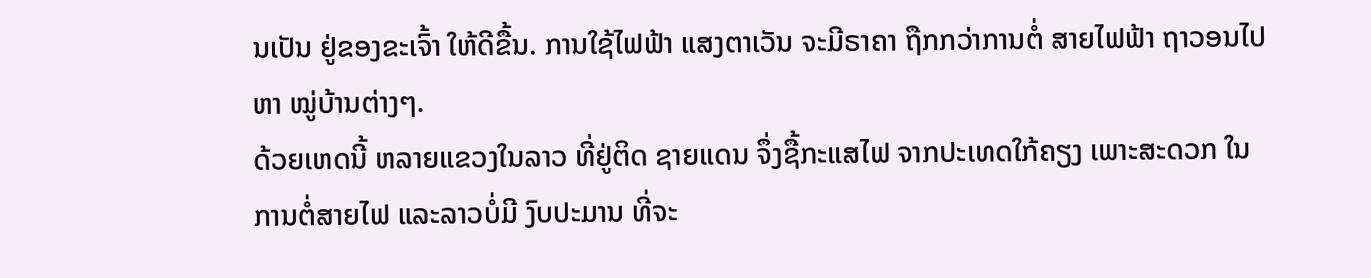ນເປັນ ຢູ່ຂອງຂະເຈົ້າ ໃຫ້ດີຂື້ນ. ການໃຊ້ໄຟຟ້າ ແສງຕາເວັນ ຈະມີຣາຄາ ຖືກກວ່າການຕໍ່ ສາຍໄຟຟ້າ ຖາວອນໄປຫາ ໝູ່ບ້ານຕ່າງໆ.
ດ້ວຍເຫດນີ້ ຫລາຍແຂວງໃນລາວ ທີ່ຢູ່ຕິດ ຊາຍແດນ ຈຶ່ງຊື້ກະແສໄຟ ຈາກປະເທດໃກ້ຄຽງ ເພາະສະດວກ ໃນການຕໍ່ສາຍໄຟ ແລະລາວບໍ່ມີ ງົບປະມານ ທີ່ຈະ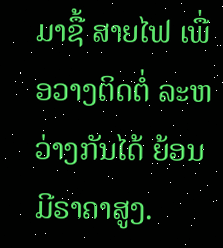ມາຊື້ ສາຍໄຟ ເພື່ອວາງຕິດຕໍ່ ລະຫວ່າງກັນໄດ້ ຍ້ອນມີຣາຄາສູງ.